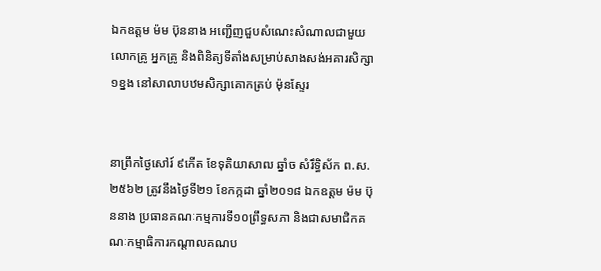ឯកឧត្តម ម៉ម ប៊ុននាង អញ្ជើញជួបសំណេះសំណាលជាមួយលោកគ្រូ អ្នកគ្រូ និងពិនិត្យទីតាំងសម្រាប់សាងសង់អគារសិក្សា ១ខ្នង នៅសាលាបឋមសិក្សាគោកត្រប់ ម៉ុនស្ទែរ


នាព្រឹកថ្ងៃសៅរ៍ ៩កើត ខែទុតិយាសាឍ ឆ្នាំច សំរឹទ្ធិស័ក ព.ស.២៥៦២ ត្រូវនឹងថ្ងៃទី២១ ខែកក្កដា ឆ្នាំ២០១៨ ឯកឧត្តម ម៉ម ប៊ុននាង ប្រធានគណៈកម្មការទី១០ព្រឹទ្ធសភា និងជាសមាជិកគណៈកម្មាធិការកណ្តាលគណប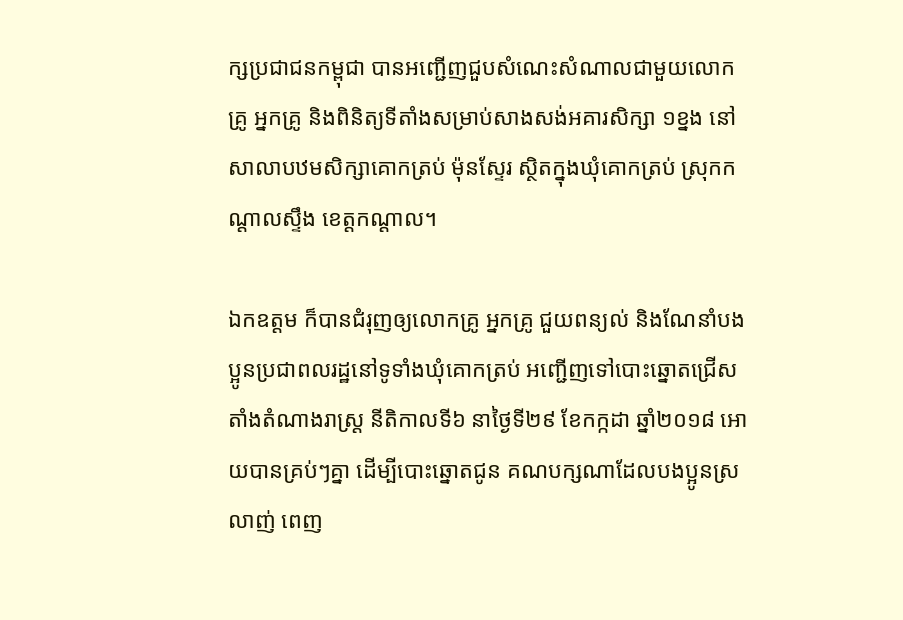ក្សប្រជាជនកម្ពុជា បានអញ្ជើញជួបសំណេះសំណាលជាមួយលោកគ្រូ អ្នកគ្រូ និងពិនិត្យទីតាំងសម្រាប់សាងសង់អគារសិក្សា ១ខ្នង នៅសាលាបឋមសិក្សាគោកត្រប់ ម៉ុនស្ទែរ ស្ថិតក្នុងឃុំគោកត្រប់ ស្រុកកណ្តាលស្ទឹង ខេត្តកណ្តាល។

ឯកឧត្តម ក៏បានជំរុញឲ្យលោកគ្រូ អ្នកគ្រូ ជួយពន្យល់ និងណែនាំបងប្អូនប្រជាពលរដ្ឋនៅទូទាំងឃុំគោកត្រប់ អញ្ជើញទៅបោះឆ្នោតជ្រើសតាំងតំណាងរាស្រ្ត នីតិកាលទី៦ នាថ្ងៃទី២៩ ខែកក្កដា ឆ្នាំ២០១៨ អោយបានគ្រប់ៗគ្នា ដើម្បីបោះឆ្នោតជូន គណបក្សណាដែលបងប្អូនស្រលាញ់ ពេញ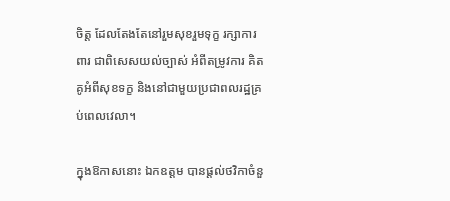ចិត្ត ដែលតែងតែនៅរួមសុខរួមទុក្ខ រក្សាការពារ ជាពិសេសយល់ច្បាស់ អំពីតម្រូវការ គិតគូអំពីសុខទក្ខ និងនៅជាមួយប្រជាពលរដ្ឋគ្រប់ពេលវេលា។

ក្នុងឱកាសនោះ ឯកឧត្តម បានផ្តល់ថវិកាចំនួ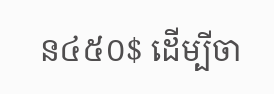ន៤៥០$ ដើម្បីចា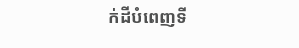ក់ដីបំពេញទី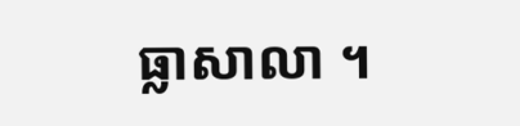ធ្លាសាលា ។